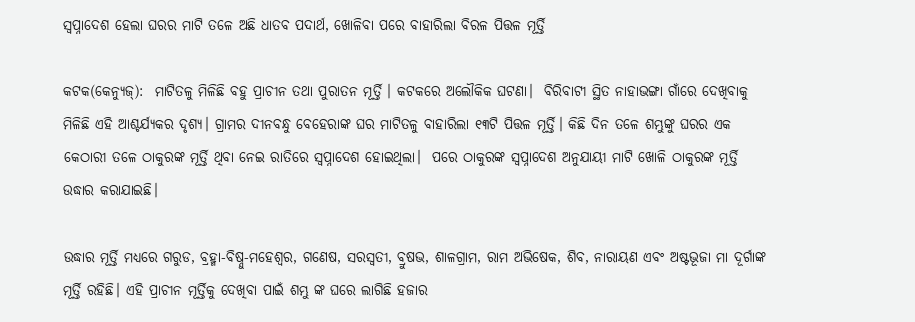ସ୍ୱପ୍ନାଦେଶ ହେଲା ଘରର ମାଟି ତଳେ ଅଛି ଧାତବ ପଦାର୍ଥ, ଖୋଳିବା ପରେ ବାହାରିଲା ବିରଳ ପିତ୍ତଳ ମୂର୍ତ୍ତି

କଟକ(କେନ୍ୟୁଜ୍):  ମାଟିତଳୁ ମିଳିଛି ବହୁ ପ୍ରାଚୀନ ତଥା ପୁରାତନ ମୂର୍ତ୍ତି । କଟକରେ ଅଲୌକିକ ଘଟଣା।  ବିରିବାଟୀ ସ୍ଥିତ ନାହାଭଙ୍ଗା ଗାଁରେ ଦେଖିବାକୁ ମିଳିଛି ଏହି ଆଶ୍ଚର୍ଯ୍ୟକର ଦୃଶ୍ୟ। ଗ୍ରାମର ଦୀନବନ୍ଧୁ ବେହେରାଙ୍କ ଘର ମାଟିତଳୁ ବାହାରିଲା ୧୩ଟି ପିତ୍ତଳ ମୂର୍ତ୍ତି। କିଛି ଦିନ ତଳେ ଶମ୍ଭୁଙ୍କୁ ଘରର ଏକ କେଠାରୀ ତଳେ ଠାକୁରଙ୍କ ମୂର୍ତ୍ତି ଥିବା ନେଇ ରାତିରେ ସ୍ବପ୍ନାଦେଶ ହୋଇଥିଲା।  ପରେ ଠାକୁରଙ୍କ ସ୍ବପ୍ନାଦେଶ ଅନୁଯାୟୀ ମାଟି ଖୋଳି ଠାକୁରଙ୍କ ମୂର୍ତ୍ତି ଉଦ୍ଧାର କରାଯାଇଛି।

ଉଦ୍ଧାର ମୂର୍ତ୍ତି ମଧ୍ୟରେ ଗରୁଡ, ବ୍ରହ୍ମା-ବିଷ୍ନୁ-ମହେଶ୍ବର, ଗଣେଷ, ସରସ୍ୱତୀ, ବ୍ରୁଷଭ, ଶାଳଗ୍ରାମ, ରାମ ଅଭିଷେକ, ଶିବ, ନାରାୟଣ ଏବଂ ଅଷ୍ଟଭୂଜା ମା ଦୂର୍ଗାଙ୍କ ମୂର୍ତ୍ତି ରହିଛି। ଏହି ପ୍ରାଚୀନ ମୂର୍ତ୍ତିକୁ ଦେଖିବା ପାଇଁ ଶମ୍ଭୁ ଙ୍କ ଘରେ ଲାଗିଛି ହଜାର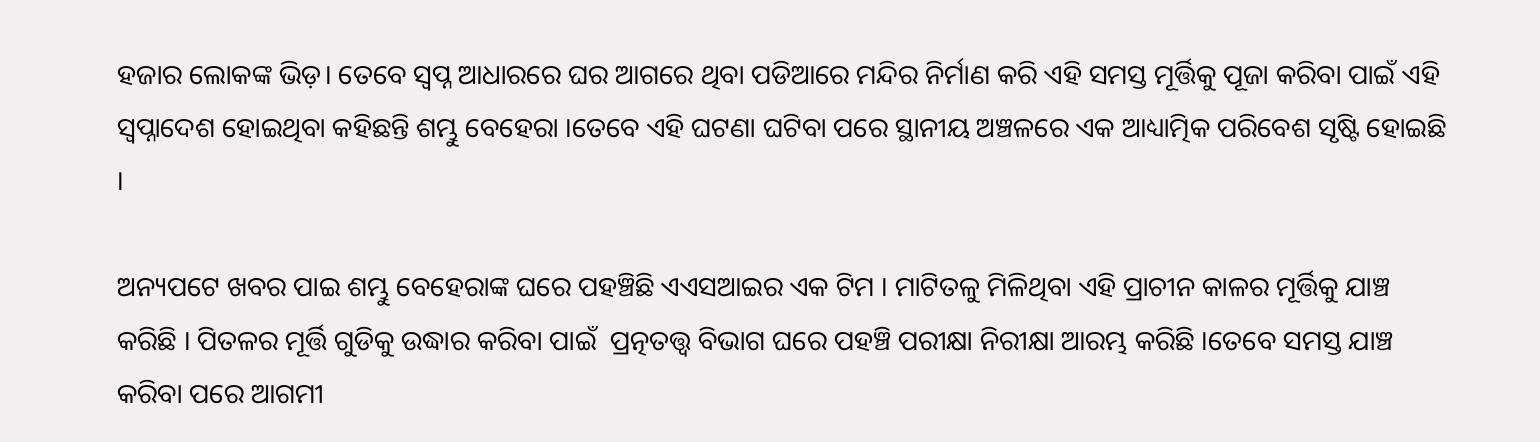ହଜାର ଲୋକଙ୍କ ଭିଡ଼। ତେବେ ସ୍ୱପ୍ନ ଆଧାରରେ ଘର ଆଗରେ ଥିବା ପଡିଆରେ ମନ୍ଦିର ନିର୍ମାଣ କରି ଏହି ସମସ୍ତ ମୂର୍ତ୍ତିକୁ ପୂଜା କରିବା ପାଇଁ ଏହି ସ୍ୱପ୍ନାଦେଶ ହୋଇଥିବା କହିଛନ୍ତି ଶମ୍ଭୁ ବେହେରା ।ତେବେ ଏହି ଘଟଣା ଘଟିବା ପରେ ସ୍ଥାନୀୟ ଅଞ୍ଚଳରେ ଏକ ଆଧ୍ୟାତ୍ମିକ ପରିବେଶ ସୃଷ୍ଟି ହୋଇଛି ।

ଅନ୍ୟପଟେ ଖବର ପାଇ ଶମ୍ଭୁ ବେହେରାଙ୍କ ଘରେ ପହଞ୍ଚିଛି ଏଏସଆଇର ଏକ ଟିମ । ମାଟିତଳୁ ମିଳିଥିବା ଏହି ପ୍ରାଚୀନ କାଳର ମୂର୍ତ୍ତିକୁ ଯାଞ୍ଚ କରିଛି । ପିତଳର ମୂର୍ତ୍ତି ଗୁଡିକୁ ଉଦ୍ଧାର କରିବା ପାଇଁ  ପ୍ରତ୍ନତତ୍ତ୍ଵ ବିଭାଗ ଘରେ ପହଞ୍ଚି ପରୀକ୍ଷା ନିରୀକ୍ଷା ଆରମ୍ଭ କରିଛି ।ତେବେ ସମସ୍ତ ଯାଞ୍ଚ କରିବା ପରେ ଆଗମୀ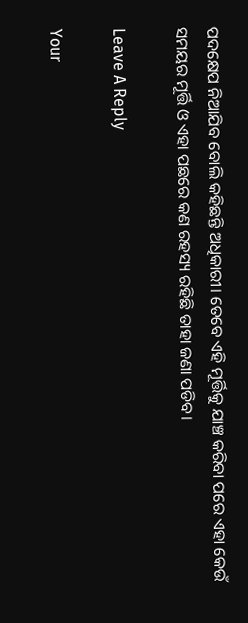ପଦକ୍ଷେପ ନିଆଯିବ ବୋଲି କହିଛନ୍ତି ଅଧିକାରୀ। ତେବେ ଏହି ମୂର୍ତ୍ତିକୁ ଯାଞ୍ଚ କରିବା ପରେ ଏହା କେଉଁ ସମୟର ମୂର୍ତ୍ତି ଓ ଏହା ପଛରେ କଣ ରହସ୍ୟ ରହିଛି ତାହା ଜଣା ପଡିବ।

Leave A Reply

Your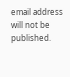email address will not be published.